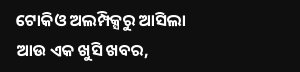ଟୋକିଓ ଅଲମ୍ପିକ୍ସରୁ ଆସିଲା ଆଉ ଏକ ଖୁସି ଖବର,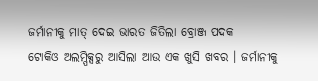ଜର୍ମାନୀକୁ ମାତ୍ ଦେଇ ଭାରତ ଜିତିଲା ବ୍ରୋଞ୍ଜ ପଦକ
ଟୋକିଓ ଅଲମ୍ପିକ୍ସରୁ ଆସିଲା ଆଉ ଏକ ଖୁସି ଖବର । ଜର୍ମାନୀକୁ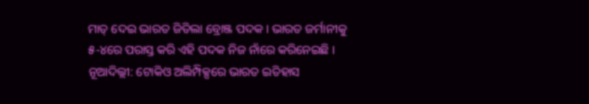ମାତ୍ ଦେଇ ଭାରତ ଜିତିଲା ବ୍ରୋଞ୍ଜ ପଦକ । ଭାରତ ଜର୍ମାନୀକୁ ୫-୪ରେ ପରାସ୍ତ କରି ଏହି ପଦକ ନିଜ ନାଁରେ କରିନେଇଛି ।
ନୂଆଦିଲ୍ଲୀ: ଟୋକିଓ ଅଲିମ୍ପିକ୍ସରେ ଭାରତ ଇତିହାସ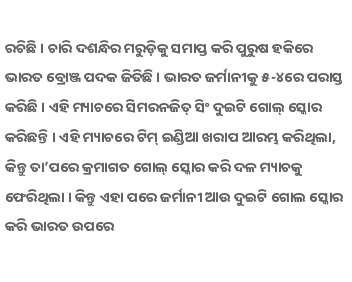ରଚିଛି । ଚାରି ଦଶନ୍ଧିର ମରୁଡ଼ିକୁ ସମାପ୍ତ କରି ପୁରୁଷ ହକିରେ ଭାରତ ବ୍ରୋଞ୍ଜ ପଦକ ଜିତିଛି । ଭାରତ ଜର୍ମାନୀକୁ ୫-୪ରେ ପରାସ୍ତ କରିଛି । ଏହି ମ୍ୟାଚରେ ସିମରନଜିତ୍ ସିଂ ଦୁଇଟି ଗୋଲ୍ ସ୍କୋର କରିଛନ୍ତି । ଏହି ମ୍ୟାଚରେ ଟିମ୍ ଇଣ୍ଡିଆ ଖରାପ ଆରମ୍ଭ କରିଥିଲା, କିନ୍ତୁ ତା’ପରେ କ୍ରମାଗତ ଗୋଲ୍ ସ୍କୋର କରି ଦଳ ମ୍ୟାଚକୁ ଫେରିଥିଲା । କିନ୍ତୁ ଏହା ପରେ ଜର୍ମାନୀ ଆଉ ଦୁଇଟି ଗୋଲ ସ୍କୋର କରି ଭାରତ ଉପରେ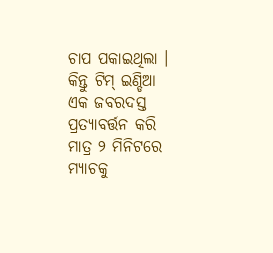ଚାପ ପକାଇଥିଲା ।
କିନ୍ତୁ ଟିମ୍ ଇଣ୍ଡିଆ ଏକ ଜବରଦସ୍ତ ପ୍ରତ୍ୟାବର୍ତ୍ତନ କରି ମାତ୍ର ୨ ମିନିଟରେ ମ୍ୟାଚକୁ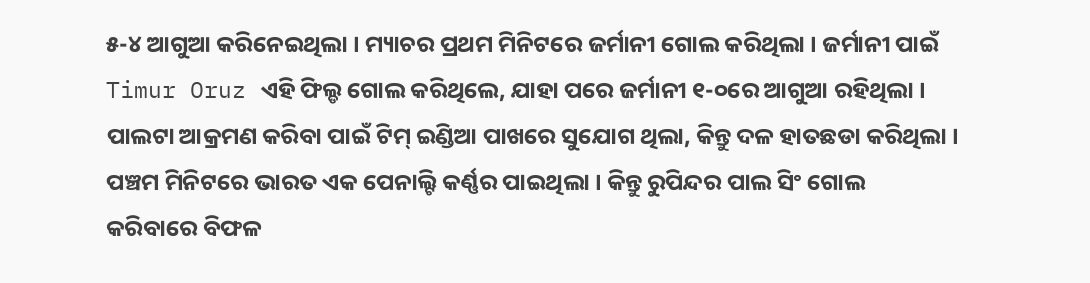୫-୪ ଆଗୁଆ କରିନେଇଥିଲା । ମ୍ୟାଚର ପ୍ରଥମ ମିନିଟରେ ଜର୍ମାନୀ ଗୋଲ କରିଥିଲା । ଜର୍ମାନୀ ପାଇଁ Timur Oruz ଏହି ଫିଲ୍ଡ ଗୋଲ କରିଥିଲେ, ଯାହା ପରେ ଜର୍ମାନୀ ୧-୦ରେ ଆଗୁଆ ରହିଥିଲା । ପାଲଟା ଆକ୍ରମଣ କରିବା ପାଇଁ ଟିମ୍ ଇଣ୍ଡିଆ ପାଖରେ ସୁଯୋଗ ଥିଲା, କିନ୍ତୁ ଦଳ ହାତଛଡା କରିଥିଲା । ପଞ୍ଚମ ମିନିଟରେ ଭାରତ ଏକ ପେନାଲ୍ଟି କର୍ଣ୍ଣର ପାଇଥିଲା । କିନ୍ତୁ ରୁପିନ୍ଦର ପାଲ ସିଂ ଗୋଲ କରିବାରେ ବିଫଳ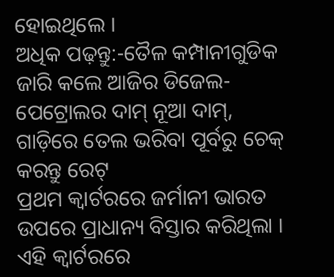ହୋଇଥିଲେ ।
ଅଧିକ ପଢ଼ନ୍ତୁ:-ତୈଳ କମ୍ପାନୀଗୁଡିକ ଜାରି କଲେ ଆଜିର ଡିଜେଲ-ପେଟ୍ରୋଲର ଦାମ୍ ନୂଆ ଦାମ୍, ଗାଡ଼ିରେ ତେଲ ଭରିବା ପୂର୍ବରୁ ଚେକ୍ କରନ୍ତୁ ରେଟ୍
ପ୍ରଥମ କ୍ୱାର୍ଟରରେ ଜର୍ମାନୀ ଭାରତ ଉପରେ ପ୍ରାଧାନ୍ୟ ବିସ୍ତାର କରିଥିଲା । ଏହି କ୍ୱାର୍ଟରରେ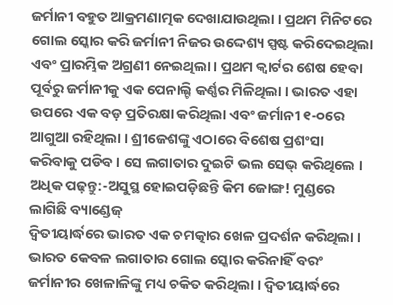ଜର୍ମାନୀ ବହୁତ ଆକ୍ରମଣାତ୍ମକ ଦେଖାଯାଉଥିଲା । ପ୍ରଥମ ମିନିଟରେ ଗୋଲ ସ୍କୋର କରି ଜର୍ମାନୀ ନିଜର ଉଦ୍ଦେଶ୍ୟ ସ୍ପଷ୍ଟ କରିଦେଇଥିଲା ଏବଂ ପ୍ରାରମ୍ଭିକ ଅଗ୍ରଣୀ ନେଇଥିଲା । ପ୍ରଥମ କ୍ୱାର୍ଟର ଶେଷ ହେବା ପୂର୍ବରୁ ଜର୍ମାନୀକୁ ଏକ ପେନାଲ୍ଟି କର୍ଣ୍ଣର ମିଳିଥିଲା । ଭାରତ ଏହା ଉପରେ ଏକ ବଡ଼ ପ୍ରତିରକ୍ଷା କରିଥିଲା ଏବଂ ଜର୍ମାନୀ ୧-୦ରେ ଆଗୁଆ ରହିଥିଲା । ଶ୍ରୀଜେଶଙ୍କୁ ଏଠାରେ ବିଶେଷ ପ୍ରଶଂସା କରିବାକୁ ପଡିବ । ସେ ଲଗାତାର ଦୁଇଟି ଭଲ ସେଭ୍ କରିଥିଲେ ।
ଅଧିକ ପଢ଼ନ୍ତୁ:-ଅସୁସ୍ଥ ହୋଇପଡ଼ିଛନ୍ତି କିମ ଜୋଙ୍ଗ! ମୁଣ୍ଡରେ ଲାଗିଛି ବ୍ୟାଣ୍ଡେଜ୍
ଦ୍ୱିତୀୟାର୍ଦ୍ଧରେ ଭାରତ ଏକ ଚମତ୍କାର ଖେଳ ପ୍ରଦର୍ଶନ କରିଥିଲା । ଭାରତ କେବଳ ଲଗାତାର ଗୋଲ ସ୍କୋର କରିନାହିଁ ବରଂ ଜର୍ମାନୀର ଖେଳାଳିଙ୍କୁ ମଧ୍ୟ ଚକିତ କରିଥିଲା । ଦ୍ୱିତୀୟାର୍ଦ୍ଧରେ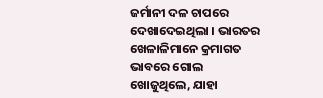ଜର୍ମାନୀ ଦଳ ଚାପରେ ଦେଖାଦେଇଥିଲା । ଭାରତର ଖେଳାଳିମାନେ କ୍ରମାଗତ ଭାବରେ ଗୋଲ ଖୋଜୁଥିଲେ, ଯାହା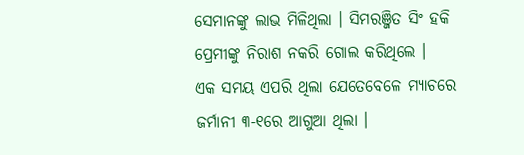ସେମାନଙ୍କୁ ଲାଭ ମିଳିଥିଲା । ସିମରଞ୍ଜିତ ସିଂ ହକି ପ୍ରେମୀଙ୍କୁ ନିରାଶ ନକରି ଗୋଲ କରିଥିଲେ ।
ଏକ ସମୟ ଏପରି ଥିଲା ଯେତେବେଳେ ମ୍ୟାଚରେ ଜର୍ମାନୀ ୩-୧ରେ ଆଗୁଆ ଥିଲା ।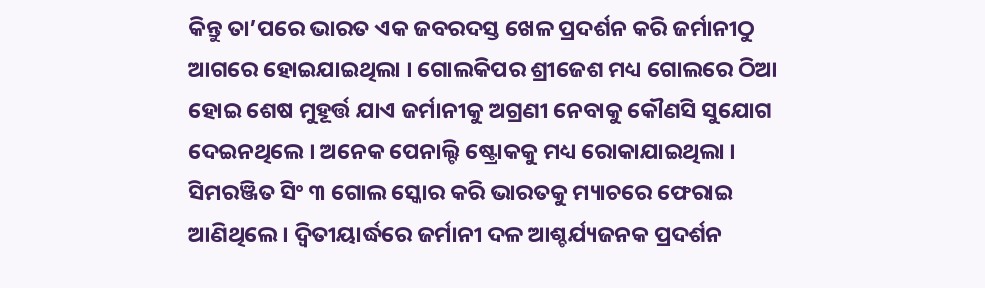କିନ୍ତୁ ତା’ପରେ ଭାରତ ଏକ ଜବରଦସ୍ତ ଖେଳ ପ୍ରଦର୍ଶନ କରି ଜର୍ମାନୀଠୁ ଆଗରେ ହୋଇଯାଇଥିଲା । ଗୋଲକିପର ଶ୍ରୀଜେଶ ମଧ୍ୟ ଗୋଲରେ ଠିଆ ହୋଇ ଶେଷ ମୁହୂର୍ତ୍ତ ଯାଏ ଜର୍ମାନୀକୁ ଅଗ୍ରଣୀ ନେବାକୁ କୌଣସି ସୁଯୋଗ ଦେଇନଥିଲେ । ଅନେକ ପେନାଲ୍ଟି ଷ୍ଟ୍ରୋକକୁ ମଧ୍ୟ ରୋକାଯାଇଥିଲା । ସିମରଞ୍ଜିତ ସିଂ ୩ ଗୋଲ ସ୍କୋର କରି ଭାରତକୁ ମ୍ୟାଚରେ ଫେରାଇ ଆଣିଥିଲେ। ଦ୍ୱିତୀୟାର୍ଦ୍ଧରେ ଜର୍ମାନୀ ଦଳ ଆଶ୍ଚର୍ଯ୍ୟଜନକ ପ୍ରଦର୍ଶନ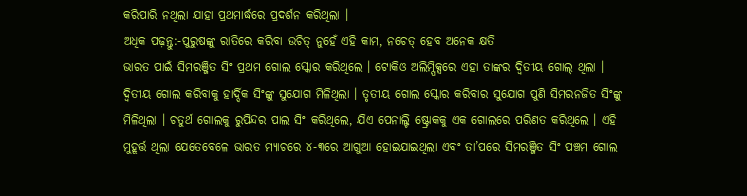କରିପାରି ନଥିଲା ଯାହା ପ୍ରଥମାର୍ଦ୍ଧରେ ପ୍ରଦର୍ଶନ କରିଥିଲା ।
ଅଧିକ ପଢ଼ନ୍ତୁ:-ପୁରୁଷଙ୍କୁ ରାତିରେ କରିବା ଉଚିତ୍ ନୁହେଁ ଏହି କାମ, ନଚେତ୍ ହେବ ଅନେକ କ୍ଷତି
ଭାରତ ପାଇଁ ସିମରଞ୍ଜିତ ସିଂ ପ୍ରଥମ ଗୋଲ ସ୍କୋର କରିଥିଲେ । ଟୋକିଓ ଅଲିମ୍ପିକ୍ସରେ ଏହା ତାଙ୍କର ଦ୍ୱିତୀୟ ଗୋଲ୍ ଥିଲା । ଦ୍ୱିତୀୟ ଗୋଲ କରିବାକୁ ହାର୍ଦ୍ଦିକ ସିଂଙ୍କୁ ସୁଯୋଗ ମିଳିଥିଲା । ତୃତୀୟ ଗୋଲ ସ୍କୋର କରିବାର ସୁଯୋଗ ପୁଣି ସିମରନଜିତ ସିଂଙ୍କୁ ମିଳିଥିଲା । ଚତୁର୍ଥ ଗୋଲକୁ ରୁପିନ୍ଦର ପାଲ ସିଂ କରିଥିଲେ, ଯିଏ ପେନାଲ୍ଟି ଷ୍ଟ୍ରୋକକୁ ଏକ ଗୋଲରେ ପରିଣତ କରିଥିଲେ । ଏହି ମୁହୂର୍ତ୍ତ ଥିଲା ଯେତେବେଳେ ଭାରତ ମ୍ୟାଚରେ ୪-୩ରେ ଆଗୁଆ ହୋଇଯାଇଥିଲା ଏବଂ ତା’ପରେ ସିମରଞ୍ଜିତ ସିଂ ପଞ୍ଚମ ଗୋଲ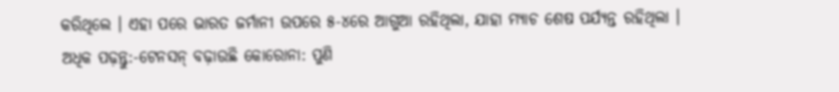କରିଥିଲେ । ଏହା ପରେ ଭାରତ ଜର୍ମାନୀ ଉପରେ ୫-୪ରେ ଆଗୁଆ ରହିଥିଲା, ଯାହା ମ୍ୟାଚ ଶେଷ ପର୍ଯ୍ୟନ୍ତ ରହିଥିଲା ।
ଅଧିକ ପଢ଼ନ୍ତୁ:-ଟେନସନ୍ ବଢ଼ାଉଛି କୋରୋନା: ପୁଣି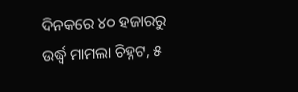ଦିନକରେ ୪୦ ହଜାରରୁ ଉର୍ଦ୍ଧ୍ୱ ମାମଲା ଚିହ୍ନଟ, ୫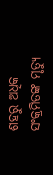ଶହରୁ ଅଧିକ ସଂକ୍ରମିତଙ୍କ ମୃତ୍ୟୁ